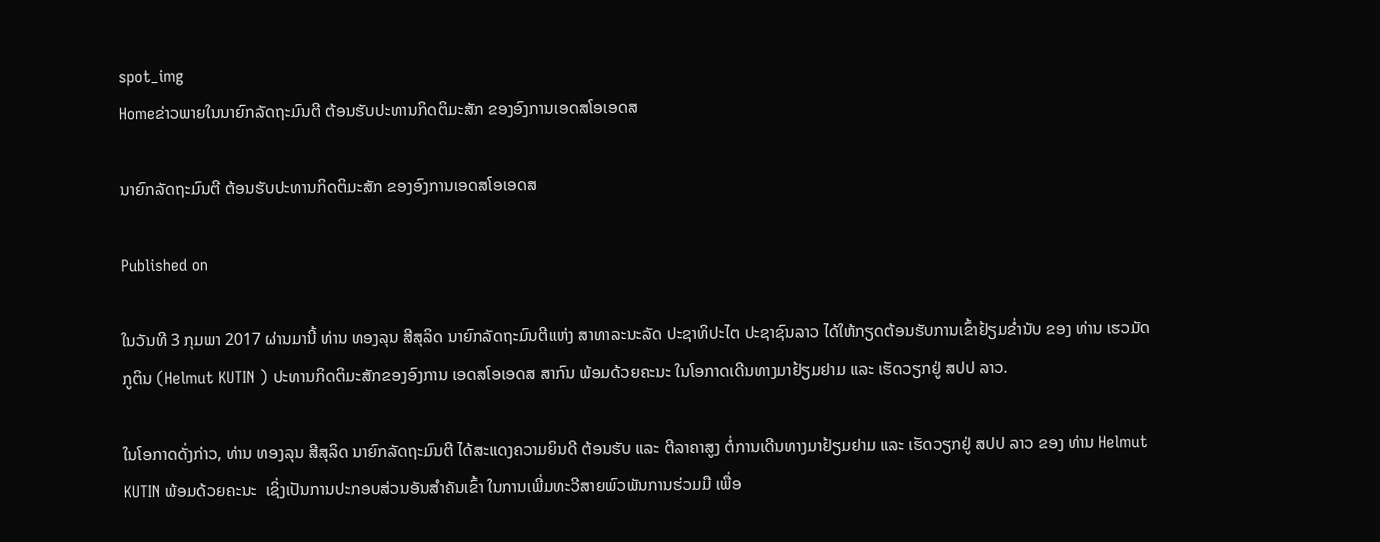spot_img
Homeຂ່າວພາຍໃນນາຍົກລັດຖະມົນຕີ ຕ້ອນຮັບປະທານກິດຕິມະສັກ ຂອງອົງການເອດສໂອເອດສ

ນາຍົກລັດຖະມົນຕີ ຕ້ອນຮັບປະທານກິດຕິມະສັກ ຂອງອົງການເອດສໂອເອດສ

Published on

ໃນວັນທີ 3 ກຸມພາ 2017 ຜ່ານມານີ້ ທ່ານ ທອງລຸນ ສີສຸລິດ ນາຍົກລັດຖະມົນຕີແຫ່ງ ສາທາລະນະລັດ ປະຊາທິປະໄຕ ປະຊາຊົນລາວ ໄດ້ໃຫ້ກຽດຕ້ອນຮັບການເຂົ້າຢ້ຽມຂໍ່ານັບ ຂອງ ທ່ານ ເຮວມັດ ກູຕິນ (Helmut KUTIN ) ປະທານກິດຕິມະສັກຂອງອົງການ ເອດສໂອເອດສ ສາກົນ ພ້ອມດ້ວຍຄະນະ ໃນໂອກາດເດີນທາງມາຢ້ຽມຢາມ ແລະ ເຮັດວຽກຢູ່ ສປປ ລາວ.

ໃນໂອກາດດັ່ງກ່າວ, ທ່ານ ທອງລຸນ ສີສຸລິດ ນາຍົກລັດຖະມົນຕີ ໄດ້ສະແດງຄວາມຍິນດີ ຕ້ອນຮັບ ແລະ ຕີລາຄາສູງ ຕໍ່ການເດີນທາງມາຢ້ຽມຢາມ ແລະ ເຮັດວຽກຢູ່ ສປປ ລາວ ຂອງ ທ່ານ Helmut KUTIN ພ້ອມດ້ວຍຄະນະ  ເຊິ່ງເປັນການປະກອບສ່ວນອັນສຳຄັນເຂົ້າ ໃນການເພີ່ມທະວີສາຍພົວພັນການຮ່ວມມື ເພື່ອ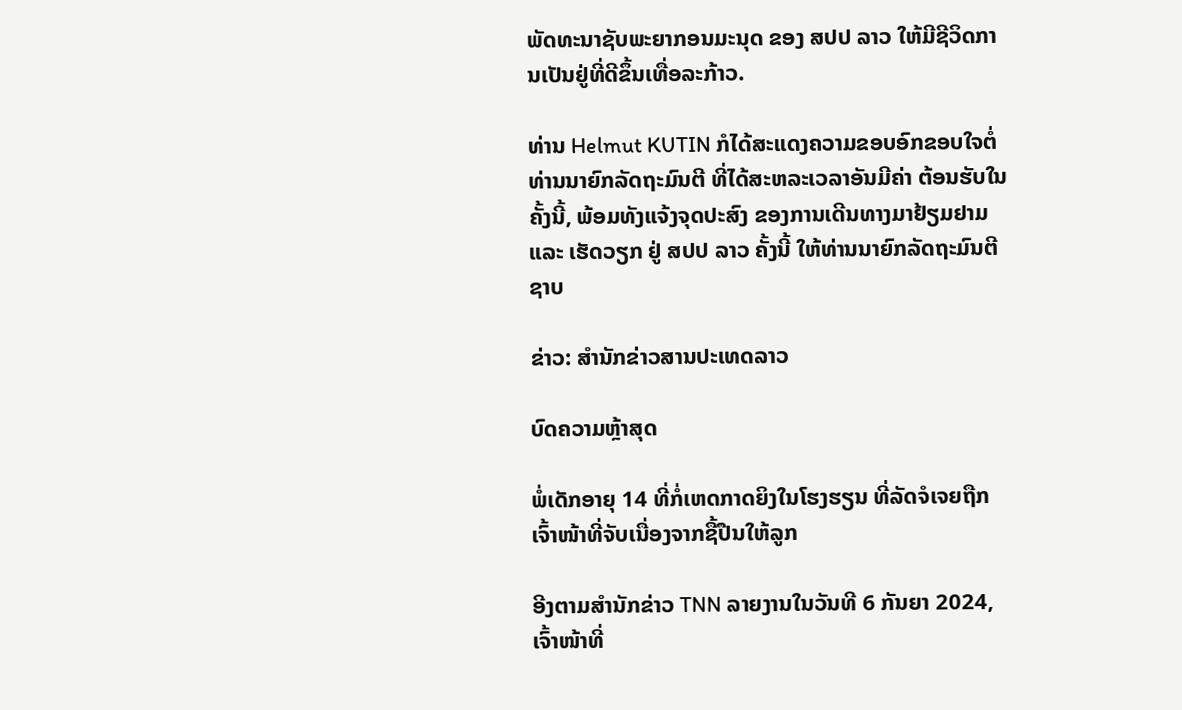ພັດທະນາຊັບພະຍາກອນມະນຸດ ຂອງ ສປປ ລາວ ໃຫ້ມີຊີວິດການເປັນຢູ່ທີ່ດີຂຶ້ນເທື່ອລະກ້າວ.

ທ່ານ Helmut KUTIN ກໍໄດ້ສະແດງຄວາມຂອບອົກຂອບໃຈຕໍ່ ທ່ານນາຍົກລັດຖະມົນຕີ ທີ່ໄດ້ສະຫລະເວລາອັນມີຄ່າ ຕ້ອນຮັບໃນຄັ້ງນີ້, ພ້ອມທັງແຈ້ງຈຸດປະສົງ ຂອງການເດີນທາງມາຢ້ຽມຢາມ ແລະ ເຮັດວຽກ ຢູ່ ສປປ ລາວ ຄັ້ງນີ້ ໃຫ້ທ່ານນາຍົກລັດຖະມົນຕີຊາບ

ຂ່າວ: ສຳນັກຂ່າວສານປະເທດລາວ

ບົດຄວາມຫຼ້າສຸດ

ພໍ່ເດັກອາຍຸ 14 ທີ່ກໍ່ເຫດກາດຍິງໃນໂຮງຮຽນ ທີ່ລັດຈໍເຈຍຖືກເຈົ້າໜ້າທີ່ຈັບເນື່ອງຈາກຊື້ປືນໃຫ້ລູກ

ອີງຕາມສຳນັກຂ່າວ TNN ລາຍງານໃນວັນທີ 6 ກັນຍາ 2024, ເຈົ້າໜ້າທີ່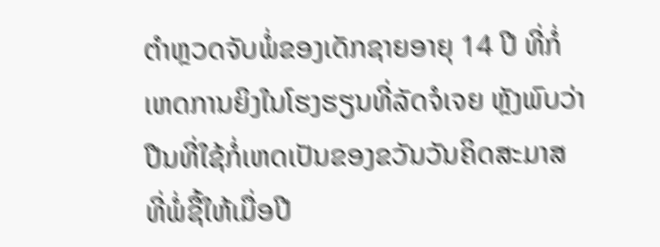ຕຳຫຼວດຈັບພໍ່ຂອງເດັກຊາຍອາຍຸ 14 ປີ ທີ່ກໍ່ເຫດການຍິງໃນໂຮງຮຽນທີ່ລັດຈໍເຈຍ ຫຼັງພົບວ່າປືນທີ່ໃຊ້ກໍ່ເຫດເປັນຂອງຂວັນວັນຄິດສະມາສທີ່ພໍ່ຊື້ໃຫ້ເມື່ອປີ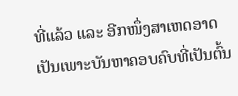ທີ່ແລ້ວ ແລະ ອີກໜຶ່ງສາເຫດອາດເປັນເພາະບັນຫາຄອບຄົບທີ່ເປັນຕົ້ນ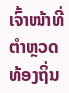ເຈົ້າໜ້າທີ່ຕຳຫຼວດທ້ອງຖິ່ນ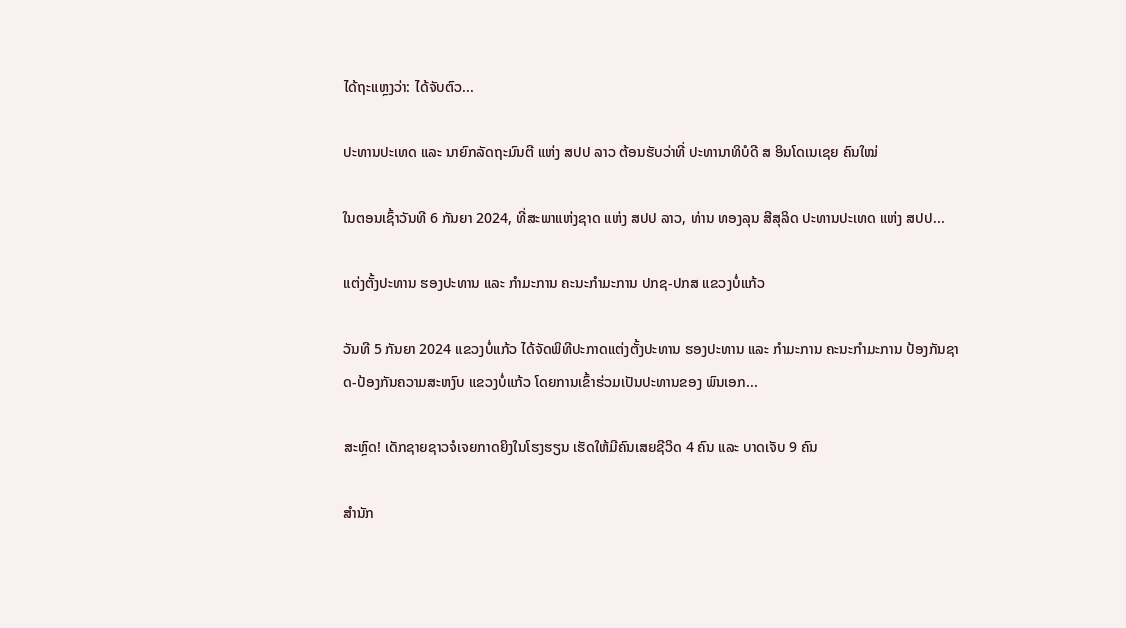ໄດ້ຖະແຫຼງວ່າ: ໄດ້ຈັບຕົວ...

ປະທານປະເທດ ແລະ ນາຍົກລັດຖະມົນຕີ ແຫ່ງ ສປປ ລາວ ຕ້ອນຮັບວ່າທີ່ ປະທານາທິບໍດີ ສ ອິນໂດເນເຊຍ ຄົນໃໝ່

ໃນຕອນເຊົ້າວັນທີ 6 ກັນຍາ 2024, ທີ່ສະພາແຫ່ງຊາດ ແຫ່ງ ສປປ ລາວ, ທ່ານ ທອງລຸນ ສີສຸລິດ ປະທານປະເທດ ແຫ່ງ ສປປ...

ແຕ່ງຕັ້ງປະທານ ຮອງປະທານ ແລະ ກຳມະການ ຄະນະກຳມະການ ປກຊ-ປກສ ແຂວງບໍ່ແກ້ວ

ວັນທີ 5 ກັນຍາ 2024 ແຂວງບໍ່ແກ້ວ ໄດ້ຈັດພິທີປະກາດແຕ່ງຕັ້ງປະທານ ຮອງປະທານ ແລະ ກຳມະການ ຄະນະກຳມະການ ປ້ອງກັນຊາດ-ປ້ອງກັນຄວາມສະຫງົບ ແຂວງບໍ່ແກ້ວ ໂດຍການເຂົ້າຮ່ວມເປັນປະທານຂອງ ພົນເອກ...

ສະຫຼົດ! ເດັກຊາຍຊາວຈໍເຈຍກາດຍິງໃນໂຮງຮຽນ ເຮັດໃຫ້ມີຄົນເສຍຊີວິດ 4 ຄົນ ແລະ ບາດເຈັບ 9 ຄົນ

ສຳນັກ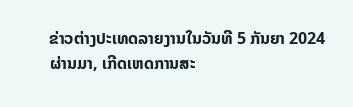ຂ່າວຕ່າງປະເທດລາຍງານໃນວັນທີ 5 ກັນຍາ 2024 ຜ່ານມາ, ເກີດເຫດການສະ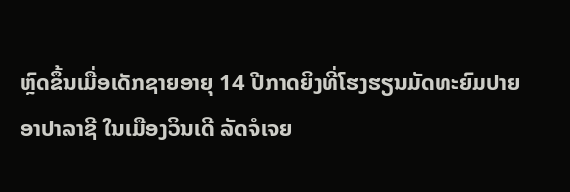ຫຼົດຂຶ້ນເມື່ອເດັກຊາຍອາຍຸ 14 ປີກາດຍິງທີ່ໂຮງຮຽນມັດທະຍົມປາຍ ອາປາລາຊີ ໃນເມືອງວິນເດີ ລັດຈໍເຈຍ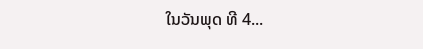ໃນວັນພຸດ ທີ 4...